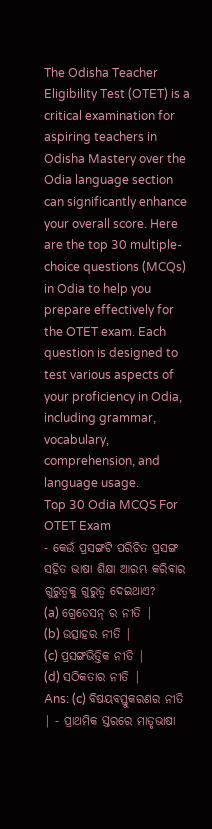The Odisha Teacher Eligibility Test (OTET) is a critical examination for aspiring teachers in Odisha Mastery over the Odia language section can significantly enhance your overall score. Here are the top 30 multiple-choice questions (MCQs) in Odia to help you prepare effectively for the OTET exam. Each question is designed to test various aspects of your proficiency in Odia, including grammar, vocabulary, comprehension, and language usage.
Top 30 Odia MCQS For OTET Exam
- କେଉଁ ପ୍ରସଙ୍ଗଟି ପରିଚିତ ପ୍ରସଙ୍ଗ ସହିତ ଭାଷା ଶିକ୍ଷା ଆରମ୍ଭ କରିବାର ଗୁରୁତ୍ୱକୁ ଗୁରୁତ୍ୱ ଦେଇଥାଏ?
(a) ଗ୍ରେଡେସନ୍ ର ନୀତି |
(b) ଉତ୍ସାହର ନୀତି |
(c) ପ୍ରସଙ୍ଗଭିତ୍ତିକ ନୀତି |
(d) ସଠିକତାର ନୀତି |
Ans: (c) ବିଷୟବସ୍ତୁକରଣର ନୀତି | - ପ୍ରାଥମିକ ସ୍ତରରେ ମାତୃଭାଷା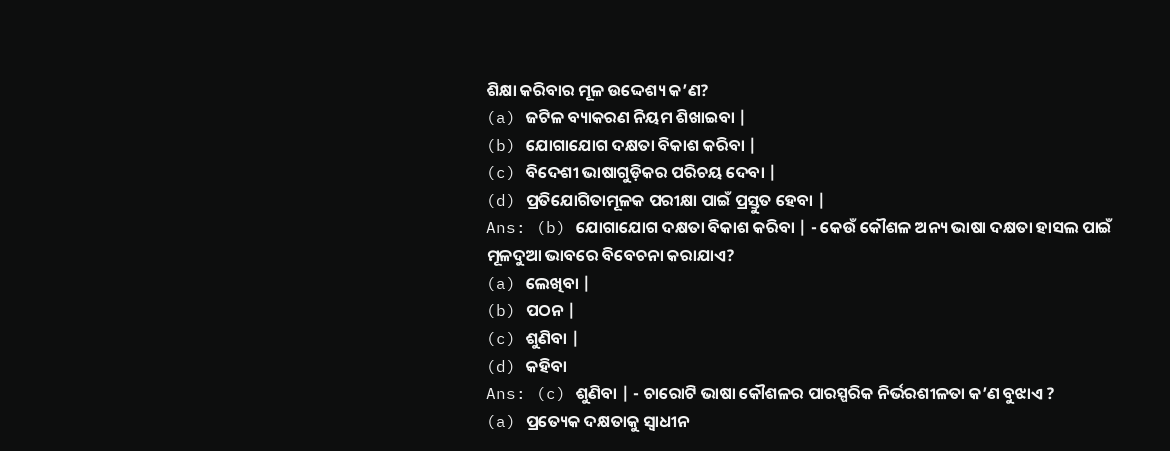ଶିକ୍ଷା କରିବାର ମୂଳ ଉଦ୍ଦେଶ୍ୟ କ’ଣ?
(a) ଜଟିଳ ବ୍ୟାକରଣ ନିୟମ ଶିଖାଇବା |
(b) ଯୋଗାଯୋଗ ଦକ୍ଷତା ବିକାଶ କରିବା |
(c) ବିଦେଶୀ ଭାଷାଗୁଡ଼ିକର ପରିଚୟ ଦେବା |
(d) ପ୍ରତିଯୋଗିତାମୂଳକ ପରୀକ୍ଷା ପାଇଁ ପ୍ରସ୍ତୁତ ହେବା |
Ans: (b) ଯୋଗାଯୋଗ ଦକ୍ଷତା ବିକାଶ କରିବା | - କେଉଁ କୌଶଳ ଅନ୍ୟ ଭାଷା ଦକ୍ଷତା ହାସଲ ପାଇଁ ମୂଳଦୁଆ ଭାବରେ ବିବେଚନା କରାଯାଏ?
(a) ଲେଖିବା |
(b) ପଠନ |
(c) ଶୁଣିବା |
(d) କହିବା
Ans: (c) ଶୁଣିବା | - ଚାରୋଟି ଭାଷା କୌଶଳର ପାରସ୍ପରିକ ନିର୍ଭରଶୀଳତା କ’ଣ ବୁଝାଏ ?
(a) ପ୍ରତ୍ୟେକ ଦକ୍ଷତାକୁ ସ୍ୱାଧୀନ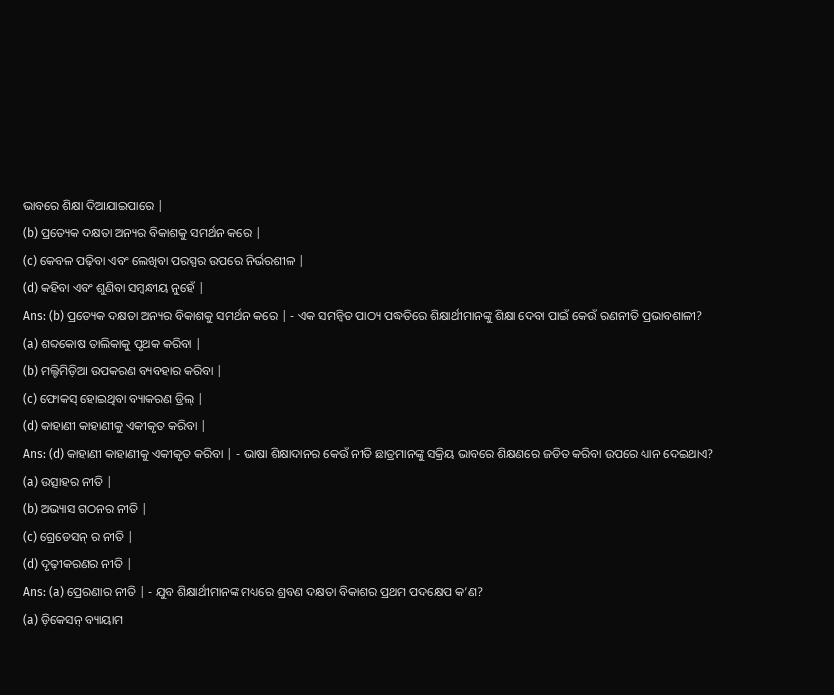ଭାବରେ ଶିକ୍ଷା ଦିଆଯାଇପାରେ |
(b) ପ୍ରତ୍ୟେକ ଦକ୍ଷତା ଅନ୍ୟର ବିକାଶକୁ ସମର୍ଥନ କରେ |
(c) କେବଳ ପଢ଼ିବା ଏବଂ ଲେଖିବା ପରସ୍ପର ଉପରେ ନିର୍ଭରଶୀଳ |
(d) କହିବା ଏବଂ ଶୁଣିବା ସମ୍ବନ୍ଧୀୟ ନୁହେଁ |
Ans: (b) ପ୍ରତ୍ୟେକ ଦକ୍ଷତା ଅନ୍ୟର ବିକାଶକୁ ସମର୍ଥନ କରେ | - ଏକ ସମନ୍ୱିତ ପାଠ୍ୟ ପଦ୍ଧତିରେ ଶିକ୍ଷାର୍ଥୀମାନଙ୍କୁ ଶିକ୍ଷା ଦେବା ପାଇଁ କେଉଁ ରଣନୀତି ପ୍ରଭାବଶାଳୀ?
(a) ଶବ୍ଦକୋଷ ତାଲିକାକୁ ପୃଥକ କରିବା |
(b) ମଲ୍ଟିମିଡ଼ିଆ ଉପକରଣ ବ୍ୟବହାର କରିବା |
(c) ଫୋକସ୍ ହୋଇଥିବା ବ୍ୟାକରଣ ଡ୍ରିଲ୍ |
(d) କାହାଣୀ କାହାଣୀକୁ ଏକୀକୃତ କରିବା |
Ans: (d) କାହାଣୀ କାହାଣୀକୁ ଏକୀକୃତ କରିବା | - ଭାଷା ଶିକ୍ଷାଦାନର କେଉଁ ନୀତି ଛାତ୍ରମାନଙ୍କୁ ସକ୍ରିୟ ଭାବରେ ଶିକ୍ଷଣରେ ଜଡିତ କରିବା ଉପରେ ଧ୍ୟାନ ଦେଇଥାଏ?
(a) ଉତ୍ସାହର ନୀତି |
(b) ଅଭ୍ୟାସ ଗଠନର ନୀତି |
(c) ଗ୍ରେଡେସନ୍ ର ନୀତି |
(d) ଦୃଢ଼ୀକରଣର ନୀତି |
Ans: (a) ପ୍ରେରଣାର ନୀତି | - ଯୁବ ଶିକ୍ଷାର୍ଥୀମାନଙ୍କ ମଧ୍ୟରେ ଶ୍ରବଣ ଦକ୍ଷତା ବିକାଶର ପ୍ରଥମ ପଦକ୍ଷେପ କ’ଣ?
(a) ଡ଼ିକେସନ୍ ବ୍ୟାୟାମ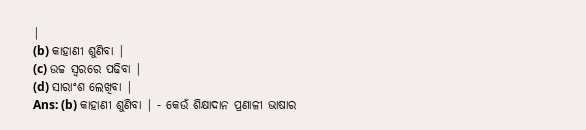|
(b) କାହାଣୀ ଶୁଣିବା |
(c) ଉଚ୍ଚ ସ୍ୱରରେ ପଢିବା |
(d) ସାରାଂଶ ଲେଖିବା |
Ans: (b) କାହାଣୀ ଶୁଣିବା | - କେଉଁ ଶିକ୍ଷାଦାନ ପ୍ରଣାଳୀ ଭାଷାର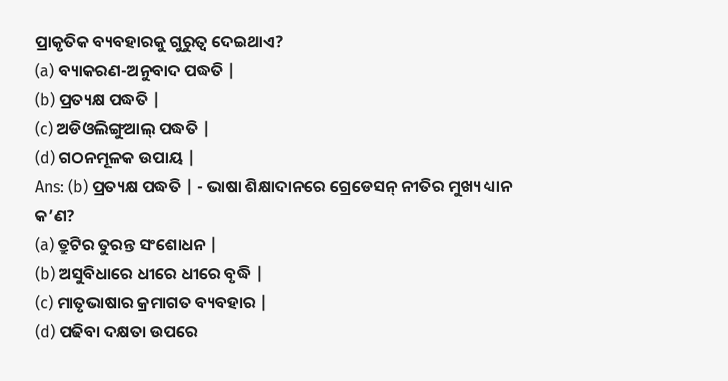ପ୍ରାକୃତିକ ବ୍ୟବହାରକୁ ଗୁରୁତ୍ୱ ଦେଇଥାଏ?
(a) ବ୍ୟାକରଣ-ଅନୁବାଦ ପଦ୍ଧତି |
(b) ପ୍ରତ୍ୟକ୍ଷ ପଦ୍ଧତି |
(c) ଅଡିଓଲିଙ୍ଗୁଆଲ୍ ପଦ୍ଧତି |
(d) ଗଠନମୂଳକ ଉପାୟ |
Ans: (b) ପ୍ରତ୍ୟକ୍ଷ ପଦ୍ଧତି | - ଭାଷା ଶିକ୍ଷାଦାନରେ ଗ୍ରେଡେସନ୍ ନୀତିର ମୁଖ୍ୟ ଧ୍ୟାନ କ’ଣ?
(a) ତ୍ରୁଟିର ତୁରନ୍ତ ସଂଶୋଧନ |
(b) ଅସୁବିଧାରେ ଧୀରେ ଧୀରେ ବୃଦ୍ଧି |
(c) ମାତୃଭାଷାର କ୍ରମାଗତ ବ୍ୟବହାର |
(d) ପଢିବା ଦକ୍ଷତା ଉପରେ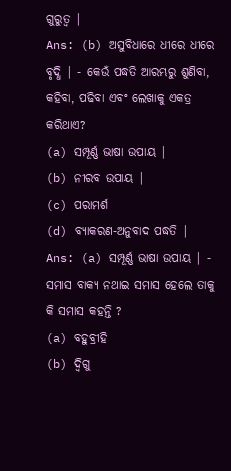ଗୁରୁତ୍ୱ |
Ans: (b) ଅସୁବିଧାରେ ଧୀରେ ଧୀରେ ବୃଦ୍ଧି | - କେଉଁ ପଦ୍ଧତି ଆରମ୍ଭରୁ ଶୁଣିବା, କହିବା, ପଢିବା ଏବଂ ଲେଖାକୁ ଏକତ୍ର କରିଥାଏ?
(a) ସମ୍ପୂର୍ଣ୍ଣ ଭାଷା ଉପାୟ |
(b) ନୀରବ ଉପାୟ |
(c) ପରାମର୍ଶ
(d) ବ୍ୟାକରଣ-ଅନୁବାଦ ପଦ୍ଧତି |
Ans: (a) ସମ୍ପୂର୍ଣ୍ଣ ଭାଷା ଉପାୟ | - ସମାସ ବାକ୍ୟ ନଥାଇ ସମାସ ହେଲେ ତାକୁ କି ସମାସ କହନ୍ତି ?
(a) ବହୁବ୍ରୀହି
(b) ଦ୍ବିଗୁ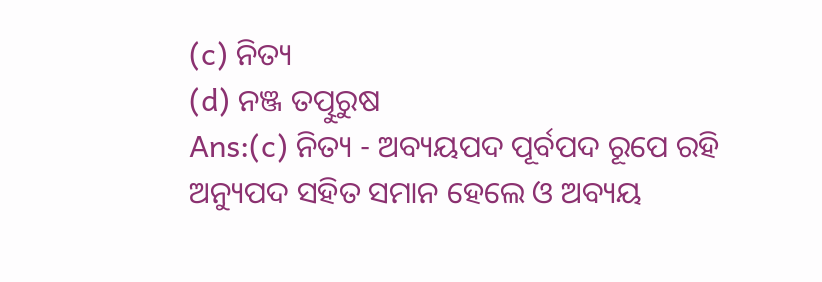(c) ନିତ୍ୟ
(d) ନଞ୍ଜ ତତ୍ପୁରୁଷ
Ans:(c) ନିତ୍ୟ - ଅବ୍ୟୟପଦ ପୂର୍ବପଦ ରୂପେ ରହି ଅନ୍ୟୁପଦ ସହିତ ସମାନ ହେଲେ ଓ ଅବ୍ୟୟ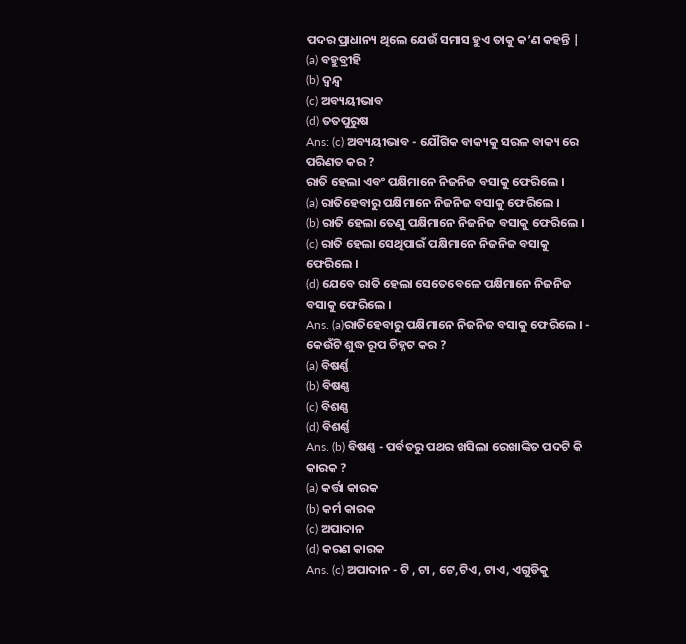ପଦର ପ୍ରାଧାନ୍ୟ ଥିଲେ ଯେଉଁ ସମାସ ହୁଏ ତାକୁ କ’ଣ କହନ୍ତି |
(a) ବହୁବ୍ରୀହି
(b) ଦ୍ବନ୍ଦ୍ବ
(c) ଅବ୍ୟୟୀଭାବ
(d) ତତପୁରୁଷ
Ans: (c) ଅବ୍ୟୟୀଭାବ - ଯୌଗିକ ବାକ୍ୟକୁ ସରଳ ବାକ୍ୟ ରେ ପରିଣତ କର ?
ରାତି ହେଲା ଏବଂ ପକ୍ଷିମାନେ ନିଜନିଜ ବସାକୁ ଫେରିଲେ ।
(a) ରାତିହେବାରୁ ପକ୍ଷିମାନେ ନିଜନିଜ ବସାକୁ ଫେରିଲେ ।
(b) ରାତି ହେଲା ତେଣୁ ପକ୍ଷିମାନେ ନିଜନିଜ ବସାକୁ ଫେରିଲେ ।
(c) ରାତି ହେଲା ସେଥିପାଇଁ ପକ୍ଷିମାନେ ନିଜନିଜ ବସାକୁ ଫେରିଲେ ।
(d) ଯେବେ ରାତି ହେଲା ସେତେବେଳେ ପକ୍ଷିମାନେ ନିଜନିଜ ବସାକୁ ଫେରିଲେ ।
Ans. (a)ରାତିହେବାରୁ ପକ୍ଷିମାନେ ନିଜନିଜ ବସାକୁ ଫେରିଲେ । - କେଉଁଟି ଶୁଦ୍ଧ ରୂପ ଚିହ୍ନଟ କର ?
(a) ବିଷର୍ଣ୍ଣ
(b) ବିଷଣ୍ଣ
(c) ବିଶଣ୍ଣ
(d) ବିଶର୍ଣ୍ଣ
Ans. (b) ବିଷଣ୍ଣ - ପର୍ବତରୁ ପଥର ଖସିଲା ରେଖାଙ୍କିତ ପଦଟି କି କାରକ ?
(a) କର୍ତ୍ତା କାରକ
(b) କର୍ମ କାରକ
(c) ଅପାଦାନ
(d) କରଣ କାରକ
Ans. (c) ଅପାଦାନ - ଟି , ଟା , ଟେ,ଟିଏ, ଟାଏ, ଏଗୁଡିକୁ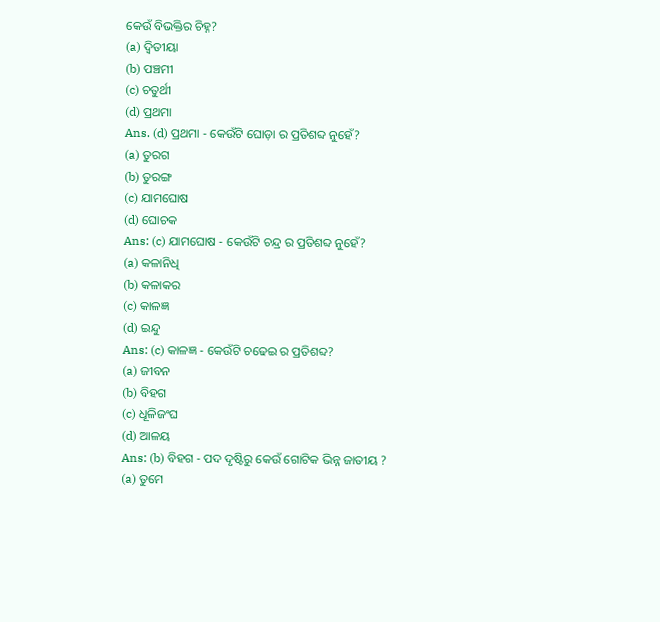କେଉଁ ବିଭକ୍ତିର ଚିହ୍ନ?
(a) ଦ୍ବିତୀୟା
(b) ପଞ୍ଚମୀ
(c) ଚତୁର୍ଥୀ
(d) ପ୍ରଥମା
Ans. (d) ପ୍ରଥମା - କେଉଁଟି ଘୋଡ଼ା ର ପ୍ରତିଶବ୍ଦ ନୁହେଁ?
(a) ତୁରଗ
(b) ତୁରଙ୍ଗ
(c) ଯାମଘୋଷ
(d) ଘୋଚକ
Ans: (c) ଯାମଘୋଷ - କେଉଁଟି ଚନ୍ଦ୍ର ର ପ୍ରତିଶବ୍ଦ ନୁହେଁ?
(a) କଳାନିଧି
(b) କଳାକର
(c) କାଳଜ୍ଞ
(d) ଇନ୍ଦୁ
Ans: (c) କାଳଜ୍ଞ - କେଉଁଟି ଚଢେଇ ର ପ୍ରତିଶବ୍ଦ?
(a) ଜୀବନ
(b) ବିହଗ
(c) ଧୂଳିଜଂଘ
(d) ଆଳୟ
Ans: (b) ବିହଗ - ପଦ ଦୃଷ୍ଟିରୁ କେଉଁ ଗୋଟିକ ଭିନ୍ନ ଜାତୀୟ ?
(a) ତୁମେ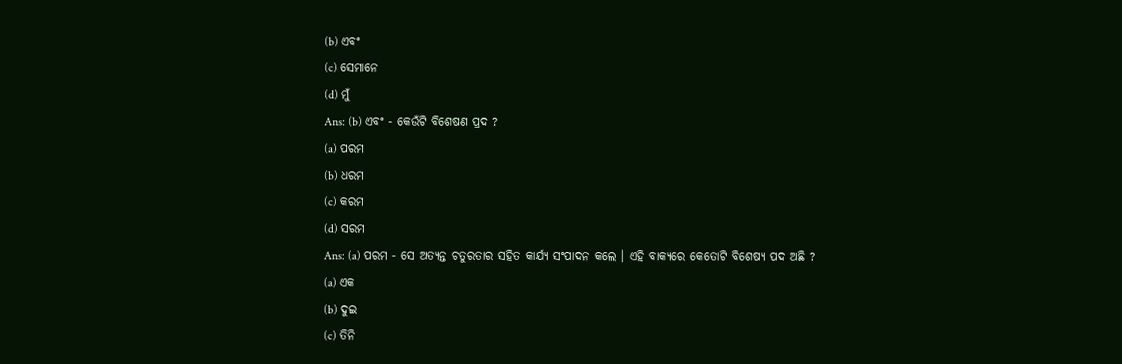(b) ଏବଂ
(c) ସେମାନେ
(d) ମୁଁ
Ans: (b) ଏବଂ - କେଉଁଟି ବିଶେଷଣ ପ୍ରଦ ?
(a) ପରମ
(b) ଧରମ
(c) କରମ
(d) ସରମ
Ans: (a) ପରମ - ସେ ଅତ୍ୟନ୍ତ ଚତୁରତାର ସହିତ କାର୍ଯ୍ୟ ସଂପାଦନ କଲେ । ଏହି ବାକ୍ୟରେ କେତୋଟି ବିଶେଷ୍ୟ ପଦ ଅଛି ?
(a) ଏକ
(b) ଦୁଇ
(c) ତିନି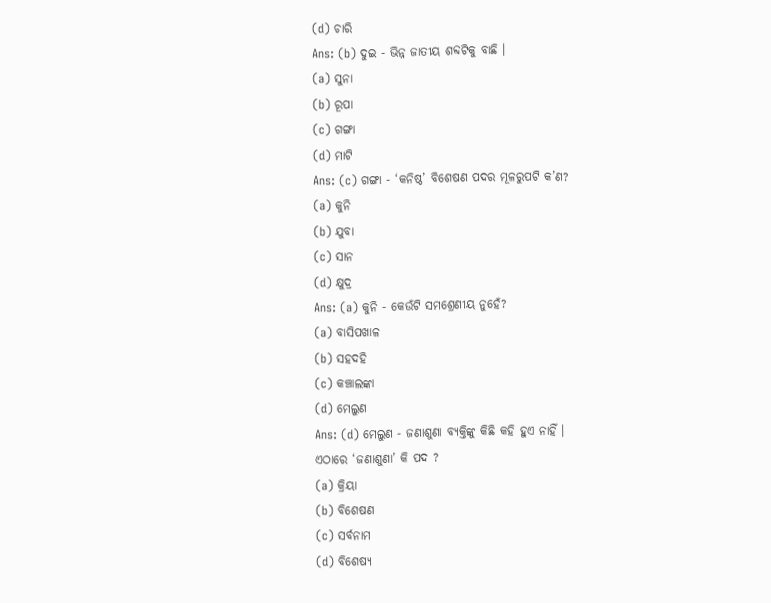(d) ଚାରି
Ans: (b) ଦୁଇ - ଭିନ୍ନ ଜାତୀୟ ଶବ୍ଦଟିକୁ ବାଛି ।
(a) ସୁନା
(b) ରୂପା
(c) ଗଙ୍ଗା
(d) ମାଟି
Ans: (c) ଗଙ୍ଗା - ‘କନିଷ୍ଠ’ ବିଶେଷଣ ପଦର ମୂଳରୁପଟି କ’ଣ?
(a) କୁନି
(b) ଯୁବା
(c) ସାନ
(d) କ୍ଷୁଦ୍ର
Ans: (a) କୁନି - କେଉଁଟି ସମଶ୍ରେଣୀୟ ନୁହେଁ?
(a) ବାସିପଖାଳ
(b) ସହଦହି
(c) କଞ୍ଚାଲଙ୍କା
(d) ମେଲୁଣ
Ans: (d) ମେଲୁଣ - ଜଣାଶୁଣା ବ୍ୟକ୍ତିଙ୍କୁ କିଛି କହି ହୁଏ ନାହିଁ ।
ଏଠାରେ ‘ଜଣାଶୁଣା’ କି ପଦ ?
(a) କ୍ରିୟା
(b) ବିଶେଷଣ
(c) ସର୍ବନାମ
(d) ବିଶେଷ୍ୟ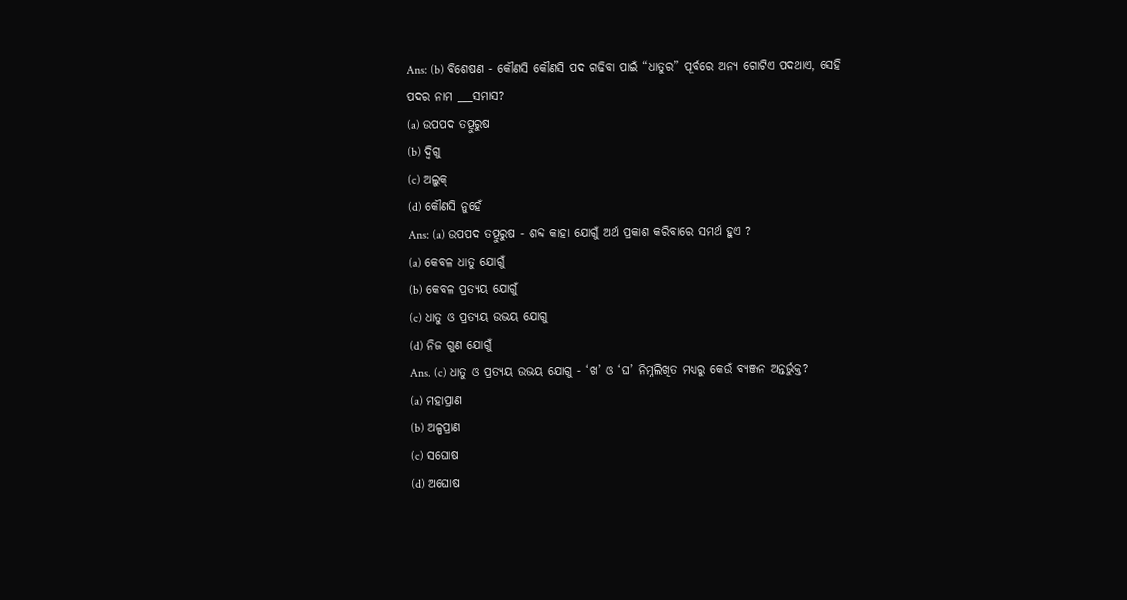Ans: (b) ବିଶେଷଣ - କୌଣସି କୌଣସି ପଦ ଗଢିବା ପାଇଁ “ଧାତୁର” ପୂର୍ବରେ ଅନ୍ୟ ଗୋଟିଏ ପଦଥାଏ, ସେହି ପଦର ନାମ ___ସମାସ?
(a) ଉପପଦ ତତ୍ପୁରୁଷ
(b) ଦ୍ଵିଗୁ
(c) ଅଲୁକ୍
(d) କୌଣସି ନୁହେଁ
Ans: (a) ଉପପଦ ତତ୍ପୁରୁଷ - ଶବ୍ଦ କାହା ଯୋଗୁଁ ଅର୍ଥ ପ୍ରକାଶ କରିବାରେ ସମର୍ଥ ହୁଏ ?
(a) କେବଳ ଧାତୁ ଯୋଗୁଁ
(b) କେବଳ ପ୍ରତ୍ୟୟ ଯୋଗୁଁ
(c) ଧାତୁ ଓ ପ୍ରତ୍ୟୟ ଉଭୟ ଯୋଗୁ
(d) ନିଜ ଗୁଣ ଯୋଗୁଁ
Ans. (c) ଧାତୁ ଓ ପ୍ରତ୍ୟୟ ଉଭୟ ଯୋଗୁ - ‘ଖ’ ଓ ‘ଘ’ ନିମ୍ନଲିଖିତ ମଧ୍ୟରୁ କେଉଁ ବ୍ୟଞ୍ଜନ ଅନ୍ତର୍ଭୁକ୍ତ?
(a) ମହାପ୍ରାଣ
(b) ଅଳ୍ପପ୍ରାଣ
(c) ସଘୋଷ
(d) ଅଘୋଷ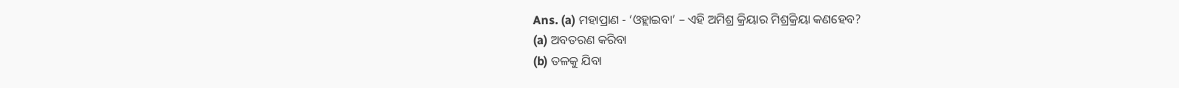Ans. (a) ମହାପ୍ରାଣ - ‘ଓହ୍ଲାଇବା’ – ଏହି ଅମିଶ୍ର କ୍ରିୟାର ମିଶ୍ରକ୍ରିୟା କଣହେବ?
(a) ଅବତରଣ କରିବା
(b) ତଳକୁ ଯିବା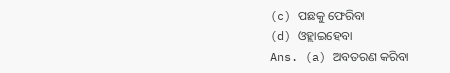(c) ପଛକୁ ଫେରିବା
(d) ଓହ୍ଲାଇହେବା
Ans. (a) ଅବତରଣ କରିବା